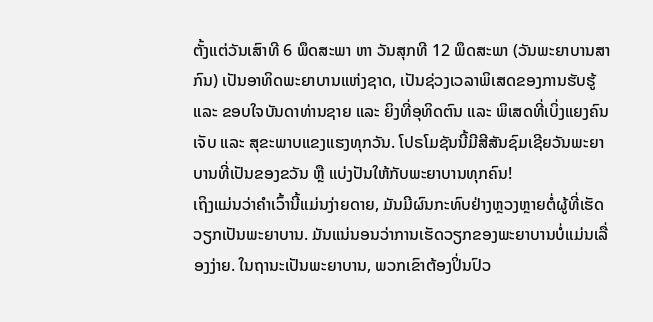ຕັ້ງແຕ່ວັນເສົາທີ 6 ພຶດສະພາ ຫາ ວັນສຸກທີ 12 ພຶດສະພາ (ວັນພະຍາບານສາກົນ) ເປັນອາທິດພະຍາບານແຫ່ງຊາດ, ເປັນຊ່ວງເວລາພິເສດຂອງການຮັບຮູ້ ແລະ ຂອບໃຈບັນດາທ່ານຊາຍ ແລະ ຍິງທີ່ອຸທິດຕົນ ແລະ ພິເສດທີ່ເບິ່ງແຍງຄົນເຈັບ ແລະ ສຸຂະພາບແຂງແຮງທຸກວັນ. ໂປຣໂມຊັນນີ້ມີສີສັນຊົມເຊີຍວັນພະຍາບານທີ່ເປັນຂອງຂວັນ ຫຼື ແບ່ງປັນໃຫ້ກັບພະຍາບານທຸກຄົນ!
ເຖິງແມ່ນວ່າຄໍາເວົ້ານີ້ແມ່ນງ່າຍດາຍ, ມັນມີຜົນກະທົບຢ່າງຫຼວງຫຼາຍຕໍ່ຜູ້ທີ່ເຮັດວຽກເປັນພະຍາບານ. ມັນແນ່ນອນວ່າການເຮັດວຽກຂອງພະຍາບານບໍ່ແມ່ນເລື່ອງງ່າຍ. ໃນຖານະເປັນພະຍາບານ, ພວກເຂົາຕ້ອງປິ່ນປົວ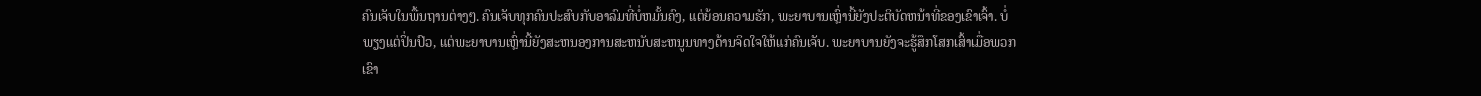ຄົນເຈັບໃນພື້ນຖານຕ່າງໆ. ຄົນເຈັບທຸກຄົນປະສົບກັບອາລົມທີ່ບໍ່ຫມັ້ນຄົງ, ແຕ່ຍ້ອນຄວາມຮັກ, ພະຍາບານເຫຼົ່ານີ້ຍັງປະຕິບັດຫນ້າທີ່ຂອງເຂົາເຈົ້າ. ບໍ່ພຽງແຕ່ປິ່ນປົວ, ແຕ່ພະຍາບານເຫຼົ່ານີ້ຍັງສະຫນອງການສະຫນັບສະຫນູນທາງດ້ານຈິດໃຈໃຫ້ແກ່ຄົນເຈັບ. ພະຍາບານຍັງຈະຮູ້ສຶກໂສກເສົ້າເມື່ອພວກເຂົາ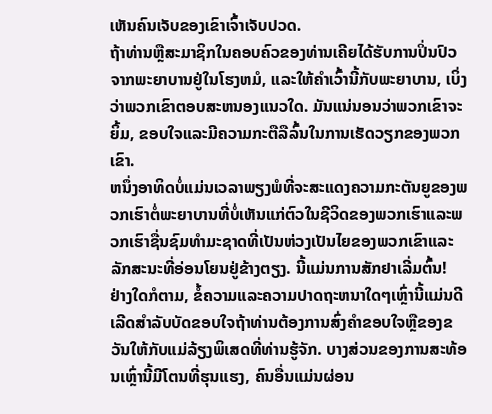ເຫັນຄົນເຈັບຂອງເຂົາເຈົ້າເຈັບປວດ.
ຖ້າທ່ານຫຼືສະມາຊິກໃນຄອບຄົວຂອງທ່ານເຄີຍໄດ້ຮັບການປິ່ນປົວຈາກພະຍາບານຢູ່ໃນໂຮງຫມໍ, ແລະໃຫ້ຄໍາເວົ້ານີ້ກັບພະຍາບານ, ເບິ່ງວ່າພວກເຂົາຕອບສະຫນອງແນວໃດ. ມັນແນ່ນອນວ່າພວກເຂົາຈະຍິ້ມ, ຂອບໃຈແລະມີຄວາມກະຕືລືລົ້ນໃນການເຮັດວຽກຂອງພວກເຂົາ.
ຫນຶ່ງອາທິດບໍ່ແມ່ນເວລາພຽງພໍທີ່ຈະສະແດງຄວາມກະຕັນຍູຂອງພວກເຮົາຕໍ່ພະຍາບານທີ່ບໍ່ເຫັນແກ່ຕົວໃນຊີວິດຂອງພວກເຮົາແລະພວກເຮົາຊື່ນຊົມທໍາມະຊາດທີ່ເປັນຫ່ວງເປັນໄຍຂອງພວກເຂົາແລະລັກສະນະທີ່ອ່ອນໂຍນຢູ່ຂ້າງຕຽງ. ນີ້ແມ່ນການສັກຢາເລີ່ມຕົ້ນ!
ຢ່າງໃດກໍຕາມ, ຂໍ້ຄວາມແລະຄວາມປາດຖະຫນາໃດໆເຫຼົ່ານີ້ແມ່ນດີເລີດສໍາລັບບັດຂອບໃຈຖ້າທ່ານຕ້ອງການສົ່ງຄໍາຂອບໃຈຫຼືຂອງຂວັນໃຫ້ກັບແມ່ລ້ຽງພິເສດທີ່ທ່ານຮູ້ຈັກ. ບາງສ່ວນຂອງການສະທ້ອນເຫຼົ່ານີ້ມີໂຕນທີ່ຮຸນແຮງ, ຄົນອື່ນແມ່ນຜ່ອນ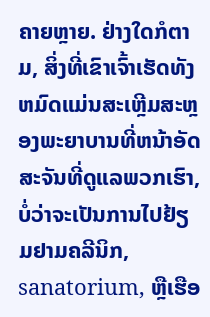ຄາຍຫຼາຍ. ຢ່າງໃດກໍຕາມ, ສິ່ງທີ່ເຂົາເຈົ້າເຮັດທັງຫມົດແມ່ນສະເຫຼີມສະຫຼອງພະຍາບານທີ່ຫນ້າອັດສະຈັນທີ່ດູແລພວກເຮົາ, ບໍ່ວ່າຈະເປັນການໄປຢ້ຽມຢາມຄລີນິກ, sanatorium, ຫຼືເຮືອ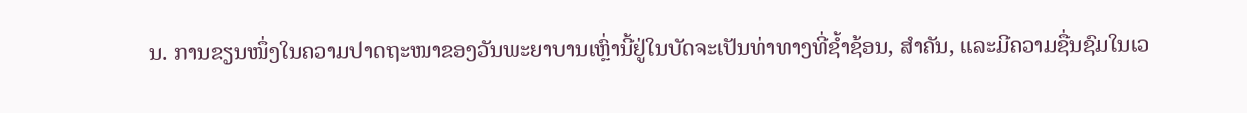ນ. ການຂຽນໜຶ່ງໃນຄວາມປາດຖະໜາຂອງວັນພະຍາບານເຫຼົ່ານີ້ຢູ່ໃນບັດຈະເປັນທ່າທາງທີ່ຊ້ຳຊ້ອນ, ສຳຄັນ, ແລະມີຄວາມຊື່ນຊົມໃນເວ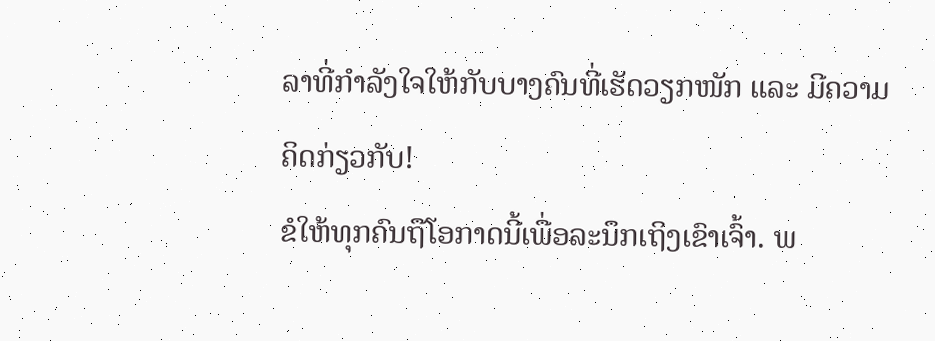ລາທີ່ກຳລັງໃຈໃຫ້ກັບບາງຄົນທີ່ເຮັດວຽກໜັກ ແລະ ມີຄວາມຄິດກ່ຽວກັບ!
ຂໍໃຫ້ທຸກຄົນຖືໂອກາດນີ້ເພື່ອລະນຶກເຖິງເຂົາເຈົ້າ. ພ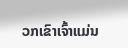ວກເຂົາເຈົ້າແມ່ນ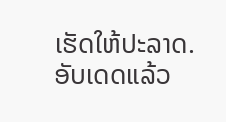ເຮັດໃຫ້ປະລາດ.
ອັບເດດແລ້ວ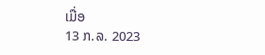ເມື່ອ
13 ກ.ລ. 2023